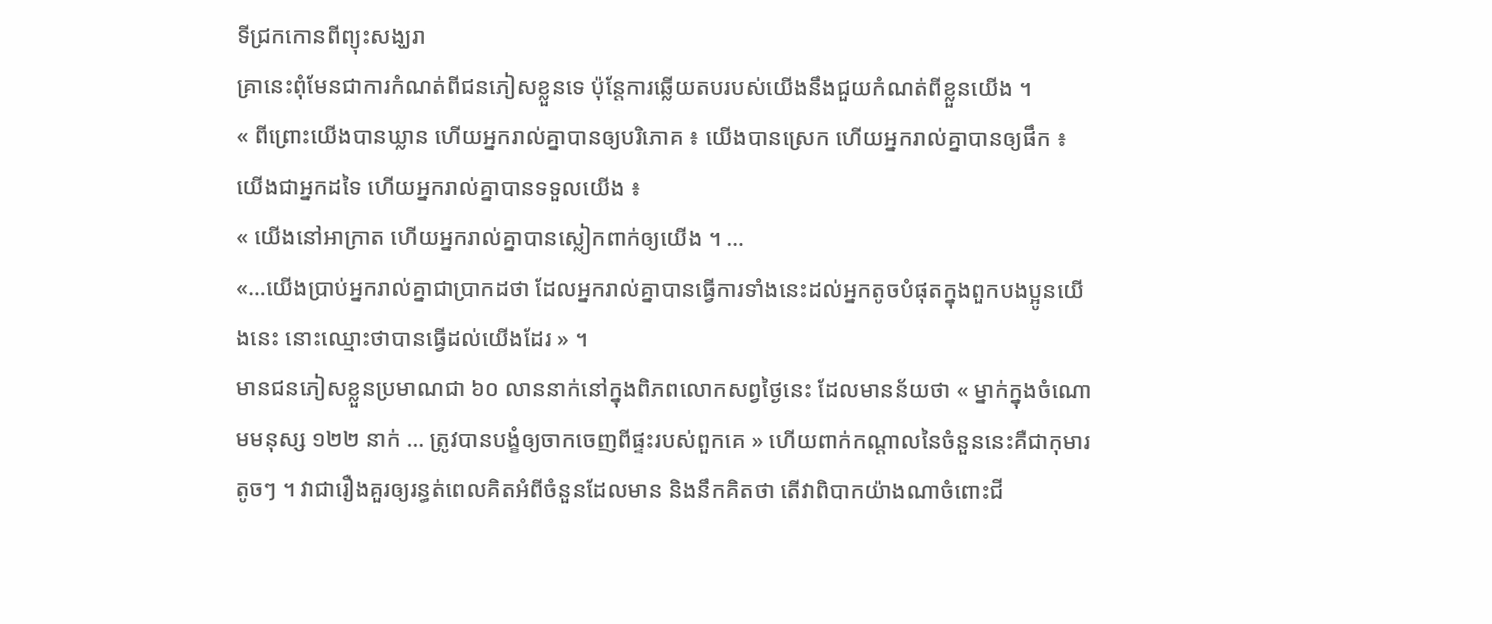ទីជ្រកកោនពីព្យុះសង្ឃរា
គ្រានេះពុំមែនជាការកំណត់ពីជនភៀសខ្លួនទេ ប៉ុន្តែការឆ្លើយតបរបស់យើងនឹងជួយកំណត់ពីខ្លួនយើង ។
« ពីព្រោះយើងបានឃ្លាន ហើយអ្នករាល់គ្នាបានឲ្យបរិភោគ ៖ យើងបានស្រេក ហើយអ្នករាល់គ្នាបានឲ្យផឹក ៖ យើងជាអ្នកដទៃ ហើយអ្នករាល់គ្នាបានទទួលយើង ៖
« យើងនៅអាក្រាត ហើយអ្នករាល់គ្នាបានស្លៀកពាក់ឲ្យយើង ។ …
«…យើងប្រាប់អ្នករាល់គ្នាជាប្រាកដថា ដែលអ្នករាល់គ្នាបានធ្វើការទាំងនេះដល់អ្នកតូចបំផុតក្នុងពួកបងប្អូនយើងនេះ នោះឈ្មោះថាបានធ្វើដល់យើងដែរ » ។
មានជនភៀសខ្លួនប្រមាណជា ៦០ លាននាក់នៅក្នុងពិភពលោកសព្វថ្ងៃនេះ ដែលមានន័យថា « ម្នាក់ក្នុងចំណោមមនុស្ស ១២២ នាក់ … ត្រូវបានបង្ខំឲ្យចាកចេញពីផ្ទះរបស់ពួកគេ » ហើយពាក់កណ្ដាលនៃចំនួននេះគឺជាកុមារតូចៗ ។ វាជារឿងគួរឲ្យរន្ធត់ពេលគិតអំពីចំនួនដែលមាន និងនឹកគិតថា តើវាពិបាកយ៉ាងណាចំពោះជី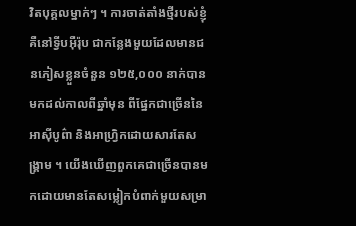វិតបុគ្គលម្នាក់ៗ ។ ការចាត់តាំងថ្មីរបស់ខ្ញុំ គឺនៅទ្វីបអ៊ឺរ៉ុប ជាកន្លែងមួយដែលមានជនភៀសខ្លួនចំនួន ១២៥,០០០ នាក់បានមកដល់កាលពីឆ្នាំមុន ពីផ្នែកជាច្រើននៃអាស៊ីបូព៌ា និងអាហ្វ្រិកដោយសារតែសង្រ្គាម ។ យើងឃើញពួកគេជាច្រើនបានមកដោយមានតែសម្លៀកបំពាក់មួយសម្រា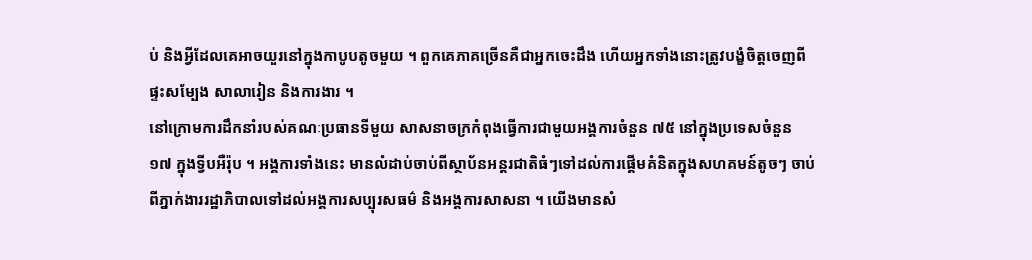ប់ និងអ្វីដែលគេអាចយួរនៅក្នុងកាបូបតូចមួយ ។ ពួកគេភាគច្រើនគឺជាអ្នកចេះដឹង ហើយអ្នកទាំងនោះត្រូវបង្ខំចិត្តចេញពីផ្ទះសម្បែង សាលារៀន និងការងារ ។
នៅក្រោមការដឹកនាំរបស់គណៈប្រធានទីមួយ សាសនាចក្រកំពុងធ្វើការជាមួយអង្គការចំនួន ៧៥ នៅក្នុងប្រទេសចំនួន ១៧ ក្នុងទ្វីបអឺរ៉ុប ។ អង្គការទាំងនេះ មានលំដាប់ចាប់ពីស្ថាប័នអន្ដរជាតិធំៗទៅដល់ការផ្ដើមគំនិតក្នុងសហគមន៍តូចៗ ចាប់ពីភ្នាក់ងាររដ្ឋាភិបាលទៅដល់អង្គការសប្បុរសធម៌ និងអង្គការសាសនា ។ យើងមានសំ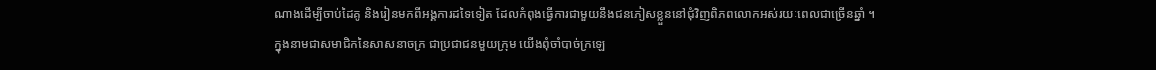ណាងដើម្បីចាប់ដៃគូ និងរៀនមកពីអង្គការដទៃទៀត ដែលកំពុងធ្វើការជាមួយនឹងជនភៀសខ្លួននៅជុំវិញពិភពលោកអស់រយៈពេលជាច្រើនឆ្នាំ ។
ក្នុងនាមជាសមាជិកនៃសាសនាចក្រ ជាប្រជាជនមួយក្រុម យើងពុំចាំបាច់ក្រឡេ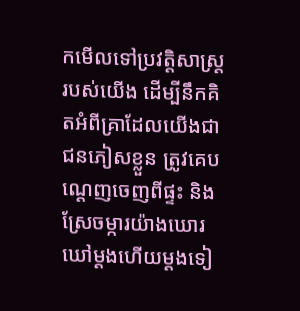កមើលទៅប្រវត្តិសាស្ត្ររបស់យើង ដើម្បីនឹកគិតអំពីគ្រាដែលយើងជាជនភៀសខ្លួន ត្រូវគេបណ្ដេញចេញពីផ្ទះ និងស្រែចម្ការយ៉ាងឃោរឃៅម្ដងហើយម្ដងទៀ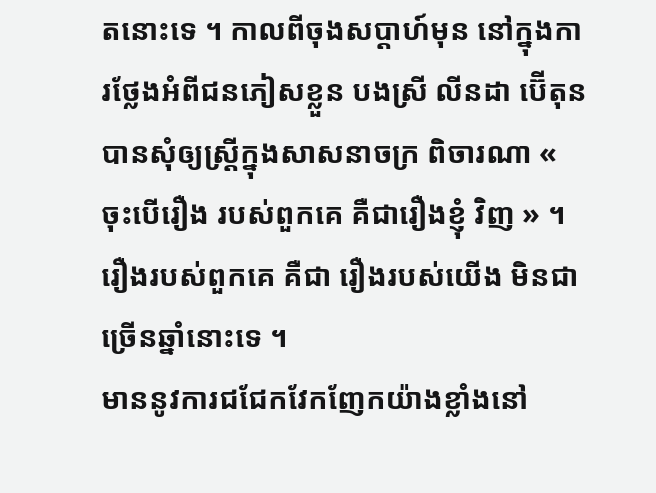តនោះទេ ។ កាលពីចុងសប្ដាហ៍មុន នៅក្នុងការថ្លែងអំពីជនភៀសខ្លួន បងស្រី លីនដា ប៊ើតុន បានសុំឲ្យស្ត្រីក្នុងសាសនាចក្រ ពិចារណា « ចុះបើរឿង របស់ពួកគេ គឺជារឿងខ្ញុំ វិញ » ។ រឿងរបស់ពួកគេ គឺជា រឿងរបស់យើង មិនជាច្រើនឆ្នាំនោះទេ ។
មាននូវការជជែកវែកញែកយ៉ាងខ្លាំងនៅ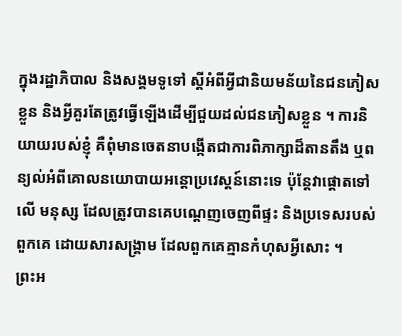ក្នុងរដ្ឋាភិបាល និងសង្គមទូទៅ ស្ដីអំពីអ្វីជានិយមន័យនៃជនភៀសខ្លួន និងអ្វីគួរតែត្រូវធ្វើឡើងដើម្បីជួយដល់ជនភៀសខ្លួន ។ ការនិយាយរបស់ខ្ញុំ គឺពុំមានចេតនាបង្កើតជាការពិភាក្សាដ៏តានតឹង ឬពន្យល់អំពីគោលនយោបាយអន្ដោប្រវេស្ដន៍នោះទេ ប៉ុន្ដែវាផ្ដោតទៅលើ មនុស្ស ដែលត្រូវបានគេបណ្ដេញចេញពីផ្ទះ និងប្រទេសរបស់ពួកគេ ដោយសារសង្គ្រាម ដែលពួកគេគ្មានកំហុសអ្វីសោះ ។
ព្រះអ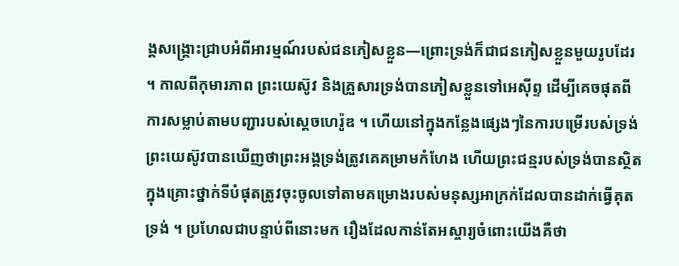ង្គសង្គ្រោះជ្រាបអំពីអារម្មណ៍របស់ជនភៀសខ្លួន—ព្រោះទ្រង់ក៏ជាជនភៀសខ្លួនមួយរូបដែរ ។ កាលពីកុមារភាព ព្រះយេស៊ូវ និងគ្រួសារទ្រង់បានភៀសខ្លួនទៅអេស៊ីព្ទ ដើម្បីគេចផុតពីការសម្លាប់តាមបញ្ជារបស់ស្ដេចហេរ៉ូឌ ។ ហើយនៅក្នុងកន្លែងផ្សេងៗនៃការបម្រើរបស់ទ្រង់ ព្រះយេស៊ូវបានឃើញថាព្រះអង្គទ្រង់ត្រូវគេគម្រាមកំហែង ហើយព្រះជន្មរបស់ទ្រង់បានស្ថិតក្នុងគ្រោះថ្នាក់ទីបំផុតត្រូវចុះចូលទៅតាមគម្រោងរបស់មនុស្សអាក្រក់ដែលបានដាក់ធ្វើគុតទ្រង់ ។ ប្រហែលជាបន្ទាប់ពីនោះមក រឿងដែលកាន់តែអស្ចារ្យចំពោះយើងគឺថា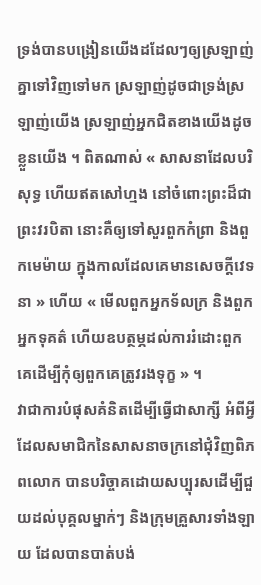ទ្រង់បានបង្រៀនយើងដដែលៗឲ្យស្រឡាញ់គ្នាទៅវិញទៅមក ស្រឡាញ់ដូចជាទ្រង់ស្រឡាញ់យើង ស្រឡាញ់អ្នកជិតខាងយើងដូចខ្លួនយើង ។ ពិតណាស់ « សាសនាដែលបរិសុទ្ធ ហើយឥតសៅហ្មង នៅចំពោះព្រះដ៏ជាព្រះវរបិតា នោះគឺឲ្យទៅសួរពួកកំព្រា និងពួកមេម៉ាយ ក្នុងកាលដែលគេមានសេចក្តីវេទនា » ហើយ « មើលពួកអ្នកទ័លក្រ និងពួកអ្នកទុគត៌ ហើយឧបត្ថម្ភដល់ការរំដោះពួកគេដើម្បីកុំឲ្យពួកគេត្រូវរងទុក្ខ » ។
វាជាការបំផុសគំនិតដើម្បីធ្វើជាសាក្សី អំពីអ្វីដែលសមាជិកនៃសាសនាចក្រនៅជុំវិញពិភពលោក បានបរិច្ចាគដោយសប្បុរសដើម្បីជួយដល់បុគ្គលម្នាក់ៗ និងក្រុមគ្រួសារទាំងឡាយ ដែលបានបាត់បង់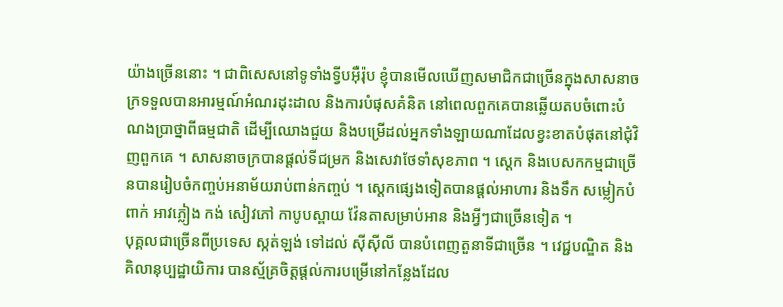យ៉ាងច្រើននោះ ។ ជាពិសេសនៅទូទាំងទ្វីបអ៊ឺរ៉ុប ខ្ញុំបានមើលឃើញសមាជិកជាច្រើនក្នុងសាសនាចក្រទទួលបានអារម្មណ៍អំណរដុះដាល និងការបំផុសគំនិត នៅពេលពួកគេបានឆ្លើយតបចំពោះបំណងប្រាថ្នាពីធម្មជាតិ ដើម្បីឈោងជួយ និងបម្រើដល់អ្នកទាំងឡាយណាដែលខ្វះខាតបំផុតនៅជុំវិញពួកគេ ។ សាសនាចក្របានផ្ដល់ទីជម្រក និងសេវាថែទាំសុខភាព ។ ស្ដេក និងបេសកកម្មជាច្រើនបានរៀបចំកញ្ចប់អនាម័យរាប់ពាន់កញ្ចប់ ។ ស្ដេកផ្សេងទៀតបានផ្ដល់អាហារ និងទឹក សម្លៀកបំពាក់ អាវភ្លៀង កង់ សៀវភៅ កាបូបស្ពាយ វ៉ែនតាសម្រាប់អាន និងអ្វីៗជាច្រើនទៀត ។
បុគ្គលជាច្រើនពីប្រទេស ស្កត់ឡង់ ទៅដល់ ស៊ីស៊ីលី បានបំពេញតួនាទីជាច្រើន ។ វេជ្ជបណ្ឌិត និងគិលានុប្បដ្ឋាយិការ បានស្ម័គ្រចិត្តផ្ដល់ការបម្រើនៅកន្លែងដែល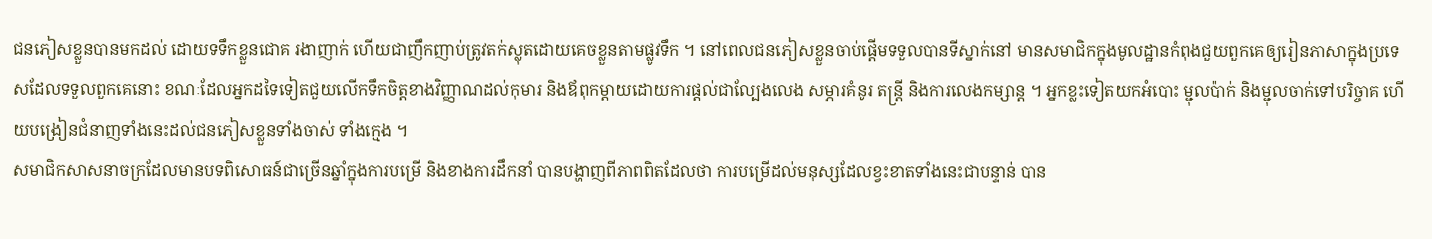ជនភៀសខ្លួនបានមកដល់ ដោយទទឹកខ្លួនជោគ រងាញាក់ ហើយជាញឹកញាប់ត្រូវតក់ស្លុតដោយគេចខ្លួនតាមផ្លូវទឹក ។ នៅពេលជនភៀសខ្លួនចាប់ផ្ដើមទទួលបានទីស្នាក់នៅ មានសមាជិកក្នុងមូលដ្ឋានកំពុងជួយពួកគេឲ្យរៀនភាសាក្នុងប្រទេសដែលទទួលពួកគេនោះ ខណៈដែលអ្នកដទៃទៀតជួយលើកទឹកចិត្តខាងវិញ្ញាណដល់កុមារ និងឪពុកម្ដាយដោយការផ្ដល់ជាល្បែងលេង សម្ភារគំនូរ តន្ត្រី និងការលេងកម្សាន្ត ។ អ្នកខ្លះទៀតយកអំបោះ ម្ជុលប៉ាក់ និងម្ជុលចាក់ទៅបរិច្ចាគ ហើយបង្រៀនជំនាញទាំងនេះដល់ជនភៀសខ្លួនទាំងចាស់ ទាំងក្មេង ។
សមាជិកសាសនាចក្រដែលមានបទពិសោធន៍ជាច្រើនឆ្នាំក្នុងការបម្រើ និងខាងការដឹកនាំ បានបង្ហាញពីភាពពិតដែលថា ការបម្រើដល់មនុស្សដែលខ្វះខាតទាំងនេះជាបន្ទាន់ បាន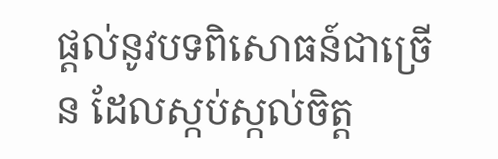ផ្ដល់នូវបទពិសោធន៍ជាច្រើន ដែលស្កប់ស្កល់ចិត្ត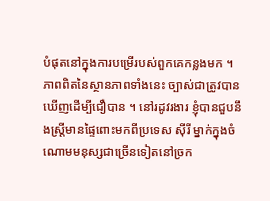បំផុតនៅក្នុងការបម្រើរបស់ពួកគេកន្លងមក ។
ភាពពិតនៃស្ថានភាពទាំងនេះ ច្បាស់ជាត្រូវបានឃើញដើម្បីជឿបាន ។ នៅរដូវរងារ ខ្ញុំបានជួបនឹងស្ត្រីមានផ្ទៃពោះមកពីប្រទេស ស៊ីរី ម្នាក់ក្នុងចំណោមមនុស្សជាច្រើនទៀតនៅច្រក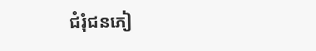ជំរុំជនភៀ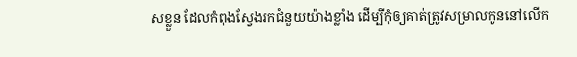សខ្លួន ដែលកំពុងស្វែងរកជំនួយយ៉ាងខ្លាំង ដើម្បីកុំឲ្យគាត់ត្រូវសម្រាលកូននៅលើក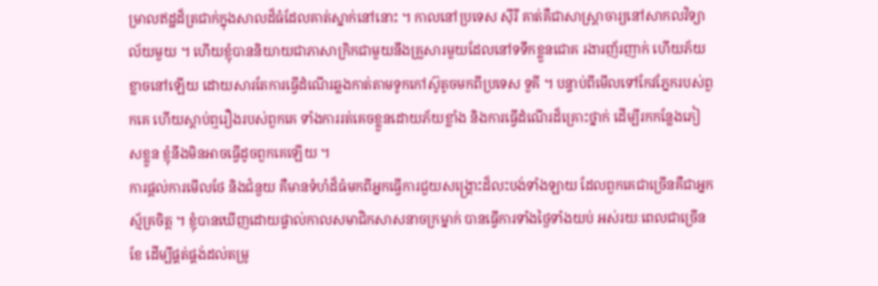ម្រាលឥដ្ឋដ៏ត្រជាក់ក្នុងសាលដ៏ធំដែលគាត់ស្នាក់នៅនោះ ។ កាលនៅប្រទេស ស៊ីរី គាត់គឺជាសាស្ត្រាចារ្យនៅសាកលវិទ្យាល័យមួយ ។ ហើយខ្ញុំបាននិយាយជាភាសាក្រិកជាមួយនឹងគ្រួសារមួយដែលនៅទទឹកខ្លួនជោគ រងារញ័រញាក់ ហើយភ័យខ្លាចនៅឡើយ ដោយសារតែការធ្វើដំណើរឆ្លងកាត់តាមទូកកៅស៊ូតូចមកពីប្រទេស ទួគី ។ បន្ទាប់ពីមើលទៅកែវភ្នែករបស់ពួកគេ ហើយស្ដាប់ឮរឿងរបស់ពួកគេ ទាំងការរត់គេចខ្លួនដោយភ័យខ្លាំង និងការធ្វើដំណើរដ៏គ្រោះថ្នាក់ ដើម្បីរកកន្លែងភៀសខ្លួន ខ្ញុំនឹងមិនអាចធ្វើដូចពួកគេឡើយ ។
ការផ្ដល់ការមើលថែ និងជំនួយ គឺមានទំហំដ៏ធំមកពីអ្នកធ្វើការជួយសង្គ្រោះដ៏លះបង់ទាំងឡាយ ដែលពួកគេជាច្រើនគឺជាអ្នកស្ម័គ្រចិត្ត ។ ខ្ញុំបានឃើញដោយផ្ទាល់កាលសមាជិកសាសនាចក្រម្នាក់ បានធ្វើការទាំងថ្ងៃទាំងយប់ អស់រយៈពេលជាច្រើនខែ ដើម្បីផ្គត់ផ្គង់ដល់តម្រូ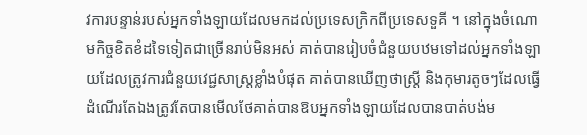វការបន្ទាន់របស់អ្នកទាំងឡាយដែលមកដល់ប្រទេសក្រិកពីប្រទេសទួគី ។ នៅក្នុងចំណោមកិច្ចខិតខំដទៃទៀតជាច្រើនរាប់មិនអស់ គាត់បានរៀបចំជំនួយបឋមទៅដល់អ្នកទាំងឡាយដែលត្រូវការជំនួយវេជ្ជសាស្ត្រខ្លាំងបំផុត គាត់បានឃើញថាស្ត្រី និងកុមារតូចៗដែលធ្វើដំណើរតែឯងត្រូវតែបានមើលថែគាត់បានឱបអ្នកទាំងឡាយដែលបានបាត់បង់ម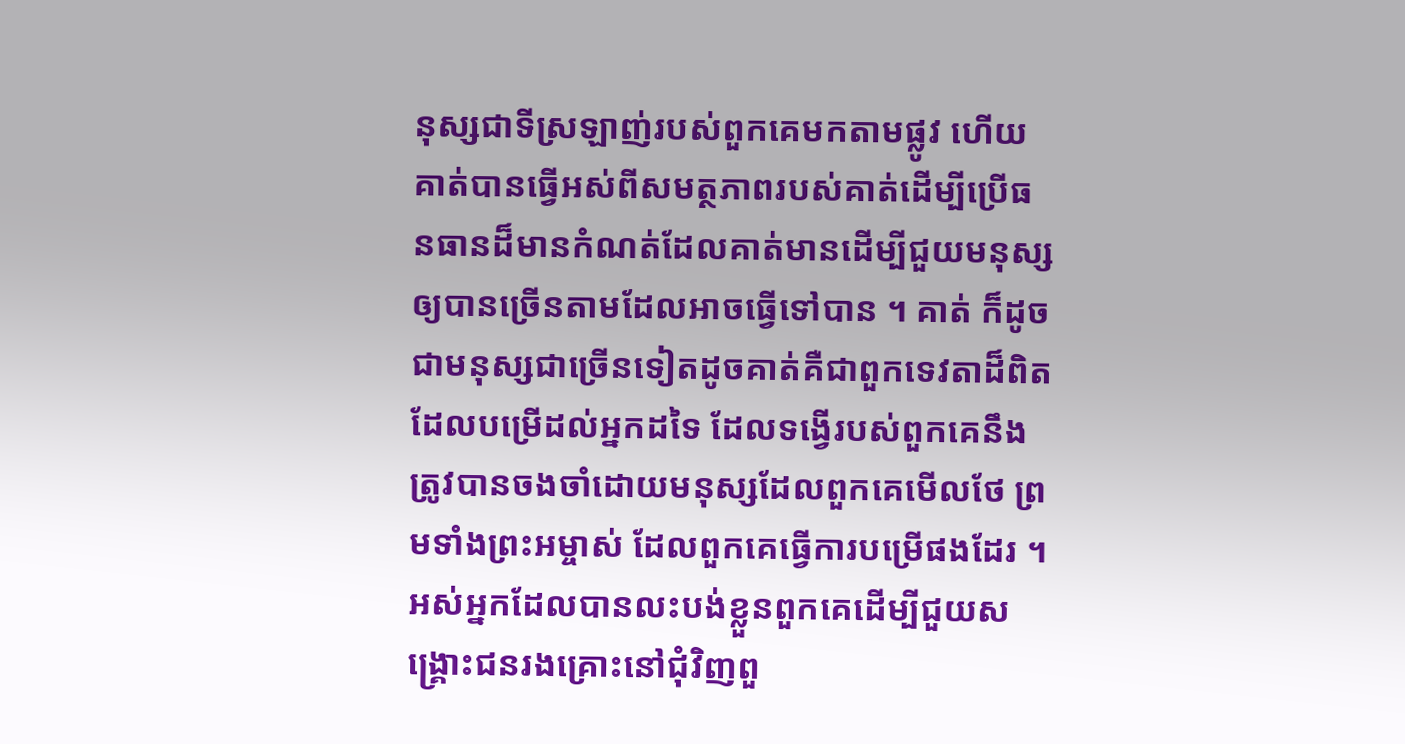នុស្សជាទីស្រឡាញ់របស់ពួកគេមកតាមផ្លូវ ហើយគាត់បានធ្វើអស់ពីសមត្ថភាពរបស់គាត់ដើម្បីប្រើធនធានដ៏មានកំណត់ដែលគាត់មានដើម្បីជួយមនុស្សឲ្យបានច្រើនតាមដែលអាចធ្វើទៅបាន ។ គាត់ ក៏ដូចជាមនុស្សជាច្រើនទៀតដូចគាត់គឺជាពួកទេវតាដ៏ពិតដែលបម្រើដល់អ្នកដទៃ ដែលទង្វើរបស់ពួកគេនឹងត្រូវបានចងចាំដោយមនុស្សដែលពួកគេមើលថែ ព្រមទាំងព្រះអម្ចាស់ ដែលពួកគេធ្វើការបម្រើផងដែរ ។
អស់អ្នកដែលបានលះបង់ខ្លួនពួកគេដើម្បីជួយសង្គ្រោះជនរងគ្រោះនៅជុំវិញពួ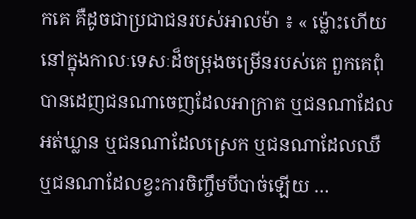កគេ គឺដូចជាប្រជាជនរបស់អាលម៉ា ៖ « ម្ល៉ោះហើយ នៅក្នុងកាលៈទេសៈដ៏ចម្រុងចម្រើនរបស់គេ ពួកគេពុំបានដេញជនណាចេញដែលអាក្រាត ឬជនណាដែលអត់ឃ្លាន ឬជនណាដែលស្រេក ឬជនណាដែលឈឺ ឬជនណាដែលខ្វះការចិញ្ចឹមបីបាច់ឡើយ …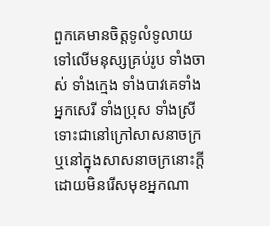ពួកគេមានចិត្តទូលំទូលាយទៅលើមនុស្សគ្រប់រូប ទាំងចាស់ ទាំងក្មេង ទាំងបាវគេទាំងអ្នកសេរី ទាំងប្រុស ទាំងស្រី ទោះជានៅក្រៅសាសនាចក្រ ឬនៅក្នុងសាសនាចក្រនោះក្ដី ដោយមិនរើសមុខអ្នកណា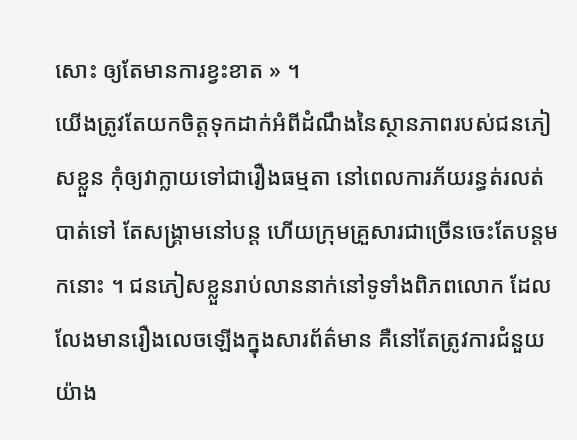សោះ ឲ្យតែមានការខ្វះខាត » ។
យើងត្រូវតែយកចិត្តទុកដាក់អំពីដំណឹងនៃស្ថានភាពរបស់ជនភៀសខ្លួន កុំឲ្យវាក្លាយទៅជារឿងធម្មតា នៅពេលការភ័យរន្ធត់រលត់បាត់ទៅ តែសង្គ្រាមនៅបន្ដ ហើយក្រុមគ្រួសារជាច្រើនចេះតែបន្ដមកនោះ ។ ជនភៀសខ្លួនរាប់លាននាក់នៅទូទាំងពិភពលោក ដែលលែងមានរឿងលេចឡើងក្នុងសារព័ត៌មាន គឺនៅតែត្រូវការជំនួយយ៉ាង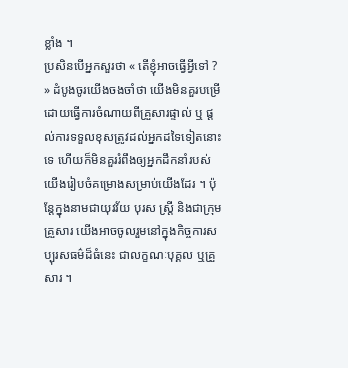ខ្លាំង ។
ប្រសិនបើអ្នកសួរថា « តើខ្ញុំអាចធ្វើអ្វីទៅ ? » ដំបូងចូរយើងចងចាំថា យើងមិនគួរបម្រើដោយធ្វើការចំណាយពីគ្រួសារផ្ទាល់ ឬ ផ្ដល់ការទទួលខុសត្រូវដល់អ្នកដទៃទៀតនោះទេ ហើយក៏មិនគួររំពឹងឲ្យអ្នកដឹកនាំរបស់យើងរៀបចំគម្រោងសម្រាប់យើងដែរ ។ ប៉ុន្តែក្នុងនាមជាយុវវ័យ បុរស ស្ត្រី និងជាក្រុមគ្រួសារ យើងអាចចូលរួមនៅក្នុងកិច្ចការសប្បុរសធម៌ដ៏ធំនេះ ជាលក្ខណៈបុគ្គល ឬគ្រួសារ ។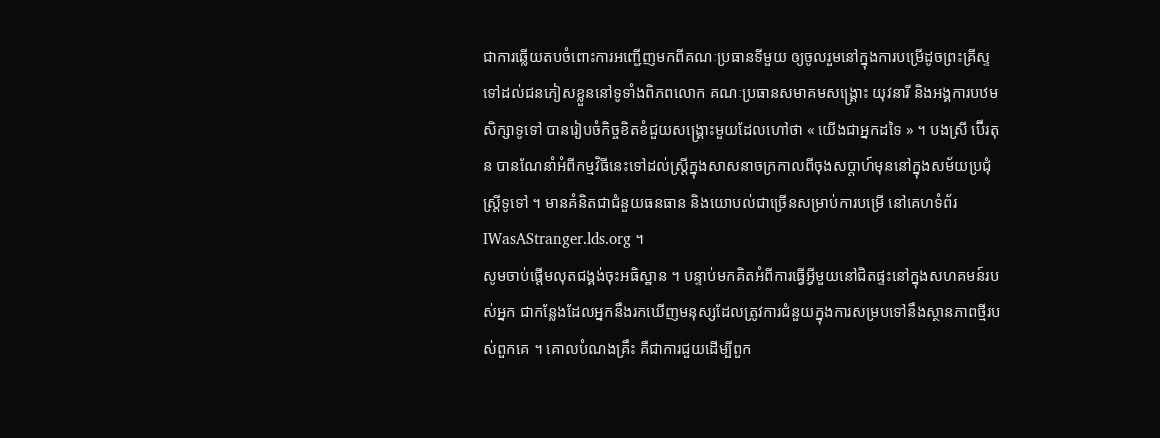ជាការឆ្លើយតបចំពោះការអញ្ជើញមកពីគណៈប្រធានទីមួយ ឲ្យចូលរួមនៅក្នុងការបម្រើដូចព្រះគ្រីស្ទទៅដល់ជនភៀសខ្លួននៅទូទាំងពិភពលោក គណៈប្រធានសមាគមសង្គ្រោះ យុវនារី និងអង្គការបឋមសិក្សាទូទៅ បានរៀបចំកិច្ចខិតខំជួយសង្គ្រោះមួយដែលហៅថា « យើងជាអ្នកដទៃ » ។ បងស្រី ប៊ើរតុន បានណែនាំអំពីកម្មវិធីនេះទៅដល់ស្ត្រីក្នុងសាសនាចក្រកាលពីចុងសប្ដាហ៍មុននៅក្នុងសម័យប្រជុំស្ត្រីទូទៅ ។ មានគំនិតជាជំនួយធនធាន និងយោបល់ជាច្រើនសម្រាប់ការបម្រើ នៅគេហទំព័រIWasAStranger.lds.org ។
សូមចាប់ផ្ដើមលុតជង្គង់ចុះអធិស្ឋាន ។ បន្ទាប់មកគិតអំពីការធ្វើអ្វីមួយនៅជិតផ្ទះនៅក្នុងសហគមន៍របស់អ្នក ជាកន្លែងដែលអ្នកនឹងរកឃើញមនុស្សដែលត្រូវការជំនួយក្នុងការសម្របទៅនឹងស្ថានភាពថ្មីរបស់ពួកគេ ។ គោលបំណងគ្រឹះ គឺជាការជួយដើម្បីពួក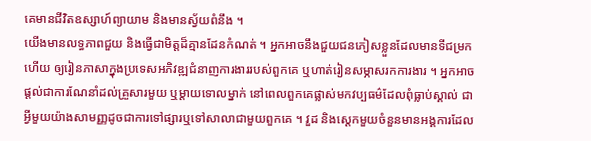គេមានជីវិតឧស្សាហ៍ព្យាយាម និងមានស្វ័យពំនឹង ។
យើងមានលទ្ធភាពជួយ និងធ្វើជាមិត្តដ៏គ្មានដែនកំណត់ ។ អ្នកអាចនឹងជួយជនភៀសខ្លួនដែលមានទីជម្រកហើយ ឲ្យរៀនភាសាក្នុងប្រទេសអភិវឌ្ឍជំនាញការងាររបស់ពួកគេ ឬហាត់រៀនសម្ភាសរកការងារ ។ អ្នកអាចផ្ដល់ជាការណែនាំដល់គ្រួសារមួយ ឬម្ដាយទោលម្នាក់ នៅពេលពួកគេផ្លាស់មកវប្បធម៌ដែលពុំធ្លាប់ស្គាល់ ជាអ្វីមួយយ៉ាងសាមញ្ញដូចជាការទៅផ្សារឬទៅសាលាជាមួយពួកគេ ។ វួដ និងស្ដេកមួយចំនួនមានអង្គការដែល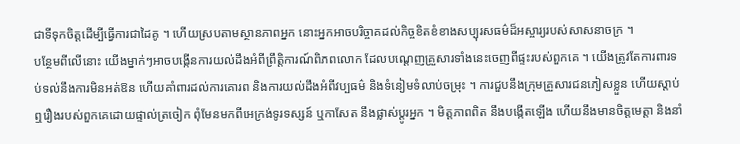ជាទីទុកចិត្តដើម្បីធ្វើការជាដៃគូ ។ ហើយស្របតាមស្ថានភាពអ្នក នោះអ្នកអាចបរិច្ចាគដល់កិច្ចខិតខំខាងសប្បុរសធម៌ដ៏អស្ចារ្យរបស់សាសនាចក្រ ។
បន្ថែមពីលើនោះ យើងម្នាក់ៗអាចបង្កើនការយល់ដឹងអំពីព្រឹត្តិការណ៍ពិភពលោក ដែលបណ្ដេញគ្រួសារទាំងនេះចេញពីផ្ទះរបស់ពួកគេ ។ យើងត្រូវតែការពារទប់ទល់នឹងការមិនអត់ឱន ហើយគាំពារដល់ការគោរព និងការយល់ដឹងអំពីវប្បធម៌ និងទំនៀមទំលាប់ចម្រុះ ។ ការជួបនឹងក្រុមគ្រួសារជនភៀសខ្លួន ហើយស្ដាប់ឮរឿងរបស់ពួកគេដោយផ្ទាល់ត្រចៀក ពុំមែនមកពីអេក្រង់ទូរទស្សន៍ ឬកាសែត នឹងផ្លាស់ប្ដូរអ្នក ។ មិត្តភាពពិត នឹងបង្កើតឡើង ហើយនឹងមានចិត្តមេត្តា និងនាំ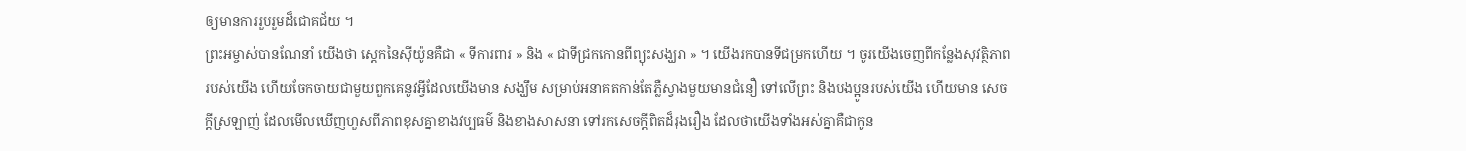ឲ្យមានការរួបរួមដ៏ជោគជ័យ ។
ព្រះអម្ចាស់បានណែនាំ យើងថា ស្ដេកនៃស៊ីយ៉ូនគឺជា « ទីការពារ » និង « ជាទីជ្រកកោនពីព្យុះសង្ឃរា » ។ យើងរកបានទីជម្រកហើយ ។ ចូរយើងចេញពីកន្លែងសុវត្ថិភាពរបស់យើង ហើយចែកចាយជាមួយពួកគេនូវអ្វីដែលយើងមាន សង្ឃឹម សម្រាប់អនាគតកាន់តែភ្លឺស្វាងមួយមានជំនឿ ទៅលើព្រះ និងបងប្អូនរបស់យើង ហើយមាន សេចក្ដីស្រឡាញ់ ដែលមើលឃើញហួសពីភាពខុសគ្នាខាងវប្បធម៌ និងខាងសាសនា ទៅរកសេចក្ដីពិតដ៏រុងរឿង ដែលថាយើងទាំងអស់គ្នាគឺជាកូន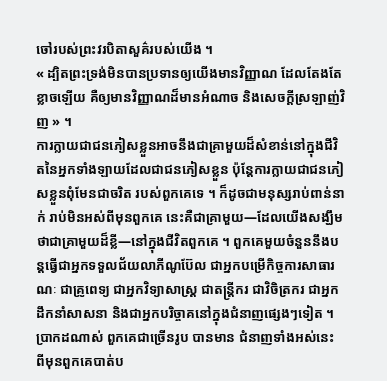ចៅរបស់ព្រះវរបិតាសួគ៌របស់យើង ។
« ដ្បិតព្រះទ្រង់មិនបានប្រទានឲ្យយើងមានវិញ្ញាណ ដែលតែងតែខ្លាចឡើយ គឺឲ្យមានវិញ្ញាណដ៏មានអំណាច និងសេចក្តីស្រឡាញ់វិញ » ។
ការក្លាយជាជនភៀសខ្លួនអាចនឹងជាគ្រាមួយដ៏សំខាន់នៅក្នុងជីវិតនៃអ្នកទាំងឡាយដែលជាជនភៀសខ្លួន ប៉ុន្តែការក្លាយជាជនភៀសខ្លួនពុំមែនជាចរិត របស់ពួកគេទេ ។ ក៏ដូចជាមនុស្សរាប់ពាន់នាក់ រាប់មិនអស់ពីមុនពួកគេ នេះគឺជាគ្រាមួយ—ដែលយើងសង្ឃឹមថាជាគ្រាមួយដ៏ខ្លី—នៅក្នុងជីវិតពួកគេ ។ ពួកគេមួយចំនួននឹងបន្ដធ្វើជាអ្នកទទួលជ័យលាភីណូប៊ែល ជាអ្នកបម្រើកិច្ចការសាធារណៈ ជាគ្រូពេទ្យ ជាអ្នកវិទ្យាសាស្ត្រ ជាតន្ដ្រីករ ជាវិចិត្រករ ជាអ្នកដឹកនាំសាសនា និងជាអ្នកបរិច្ចាគនៅក្នុងជំនាញផ្សេងៗទៀត ។ ប្រាកដណាស់ ពួកគេជាច្រើនរូប បានមាន ជំនាញទាំងអស់នេះ ពីមុនពួកគេបាត់ប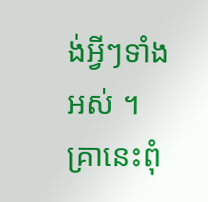ង់អ្វីៗទាំងអស់ ។ គ្រានេះពុំ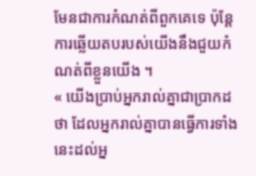មែនជាការកំណត់ពីពួកគេទេ ប៉ុន្តែការឆ្លើយតបរបស់យើងនឹងជួយកំណត់ពីខ្លួនយើង ។
« យើងប្រាប់អ្នករាល់គ្នាជាប្រាកដថា ដែលអ្នករាល់គ្នាបានធ្វើការទាំងនេះដល់អ្ន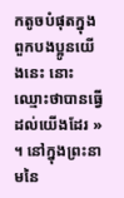កតូចបំផុតក្នុងពួកបងប្អូនយើងនេះ នោះឈ្មោះថាបានធ្វើដល់យើងដែរ » ។ នៅក្នុងព្រះនាមនៃ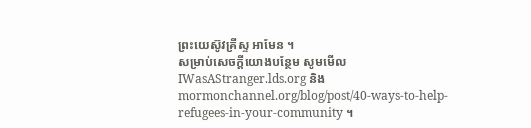ព្រះយេស៊ូវគ្រីស្ទ អាមែន ។
សម្រាប់សេចក្ដីយោងបន្ថែម សូមមើល IWasAStranger.lds.org និង mormonchannel.org/blog/post/40-ways-to-help-refugees-in-your-community ។